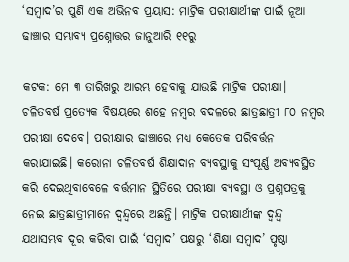‘ସମ୍ବାଦ’ର ପୁଣି ଏକ ଅଭିନବ ପ୍ରୟାସ: ମାଟ୍ରିକ ପରୀକ୍ଷାର୍ଥୀଙ୍କ ପାଇଁ ନୂଆ ଢାଞ୍ଚାର ସମ୍ଭାବ୍ୟ ପ୍ରଶ୍ନୋତ୍ତର ଜାନୁଆରି ୧୧ରୁ

କଟକ: ମେ ୩ ତାରିଖରୁ ଆରମ୍ଭ ହେବାକୁ ଯାଉଛି ମାଟ୍ରିକ ପରୀକ୍ଷା। ଚଳିତବର୍ଷ ପ୍ରତ୍ୟେକ ବିଷୟରେ ଶହେ ନମ୍ବର ବଦଳରେ ଛାତ୍ରଛାତ୍ରୀ ୮୦ ନମ୍ବର ପରୀକ୍ଷା ଦେବେ। ପରୀକ୍ଷାର ଢାଞ୍ଚାରେ ମଧ୍ୟ କେତେକ ପରିବର୍ତ୍ତନ କରାଯାଇଛି। କରୋନା ଚଳିତବର୍ଷ ଶିକ୍ଷାଦାନ ବ୍ୟବସ୍ଥାକୁ ସଂପୂର୍ଣ୍ଣ ଅବ୍ୟବସ୍ଥିତ କରି ଦେଇଥିବାବେଳେ ବର୍ତ୍ତମାନ ସ୍ଥିତିରେ ପରୀକ୍ଷା ବ୍ୟବସ୍ଥା ଓ ପ୍ରଶ୍ନପତ୍ରକୁ ନେଇ ଛାତ୍ରଛାତ୍ରୀମାନେ ଦ୍ବନ୍ଦ୍ବରେ ଅଛନ୍ତି। ମାଟ୍ରିକ ପରୀକ୍ଷାର୍ଥୀଙ୍କ ଦ୍ବନ୍ଦ୍ବ ଯଥାସମ୍ଭବ ଦୂର କରିବା ପାଇଁ ‘ସମ୍ବାଦ’ ପକ୍ଷରୁ ‘ଶିକ୍ଷା ସମ୍ବାଦ’ ପୃଷ୍ଠା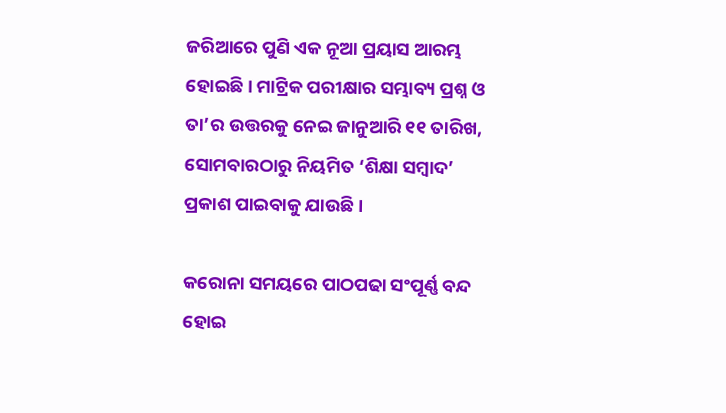ଜରିଆରେ ପୁଣି ଏକ ନୂଆ ପ୍ରୟାସ ଆରମ୍ଭ ହୋଇଛି। ମାଟ୍ରିକ ପରୀକ୍ଷାର ସମ୍ଭାବ୍ୟ ପ୍ରଶ୍ନ ଓ ତା’ର ଉତ୍ତରକୁ ନେଇ ଜାନୁଆରି ୧୧ ତାରିଖ, ସୋମବାରଠାରୁ ନିୟମିତ ‘ଶିକ୍ଷା ସମ୍ବାଦ’ ପ୍ରକାଶ ପାଇବାକୁ ଯାଉଛି।

କରୋନା ସମୟରେ ପାଠପଢା ସଂପୂର୍ଣ୍ଣ ବନ୍ଦ ହୋଇ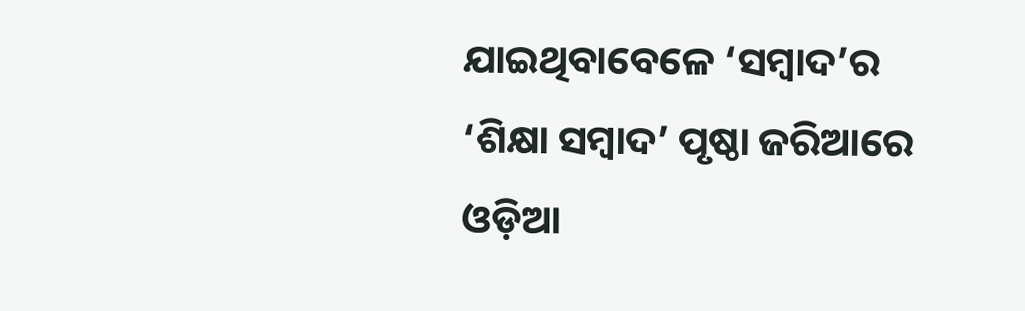ଯାଇଥିବାବେଳେ ‌‘ସମ୍ବାଦ’ର ‘ଶିକ୍ଷା ସମ୍ବାଦ’ ପୃଷ୍ଠା ଜରିଆରେ ଓଡ଼ିଆ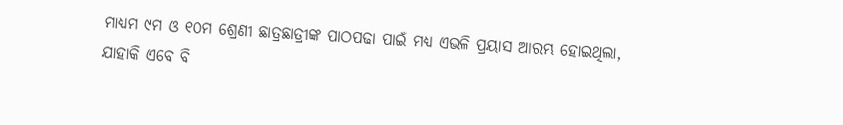ମାଧ୍ୟମ ୯ମ ଓ ୧୦ମ ଶ୍ରେଣୀ ଛାତ୍ରଛାତ୍ରୀଙ୍କ ପାଠପଢା ପାଇଁ ମଧ୍ୟ ଏଭଳି ପ୍ରୟାସ ଆରମ୍ଭ ହୋଇଥିଲା, ଯାହାକି ଏବେ ବି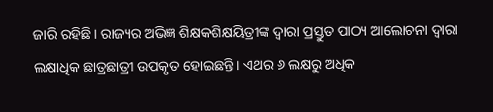ଜାରି ରହିଛି। ରାଜ୍ୟର ଅଭିଜ୍ଞ ଶିକ୍ଷକଶିକ୍ଷୟିତ୍ରୀଙ୍କ ଦ୍ବାରା ପ୍ରସ୍ତୁତ ପାଠ୍ୟ ଆଲୋଚନା ଦ୍ବାରା ଲକ୍ଷାଧିକ ଛାତ୍ରଛାତ୍ରୀ ଉପକୃତ ହୋଇଛନ୍ତି। ଏଥର ୬ ଲକ୍ଷରୁ ଅଧିକ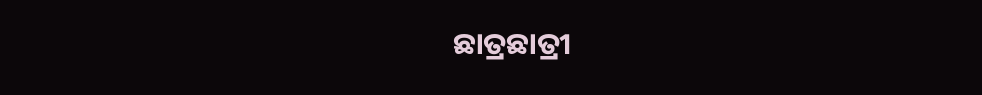ଛାତ୍ରଛାତ୍ରୀ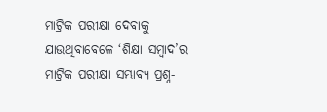ମାଟ୍ରିକ ପରୀକ୍ଷା ଦେବାକୁ ଯାଉଥିବାବେଳେ ‘ଶିକ୍ଷା ସମ୍ବାଦ’ର ମାଟ୍ରିକ ପରୀକ୍ଷା ସମ୍ଭାବ୍ୟ ପ୍ରଶ୍ନ-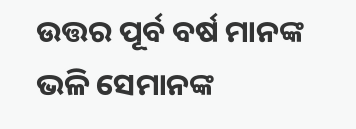ଉତ୍ତର ପୂର୍ବ ବର୍ଷ ମାନଙ୍କ ଭଳି ସେମାନଙ୍କ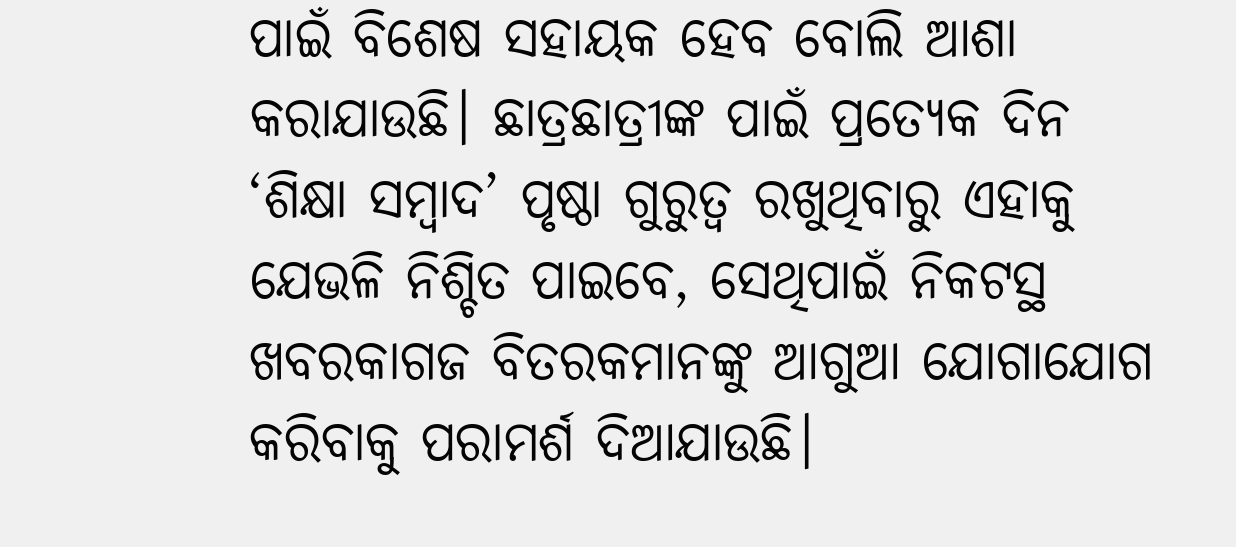ପାଇଁ ବିଶେଷ ସହାୟକ ହେବ ବୋଲି ଆଶା କରାଯାଉଛି। ଛାତ୍ରଛାତ୍ରୀଙ୍କ ପାଇଁ ପ୍ରତ୍ୟେକ ଦିନ ‘ଶିକ୍ଷା ସମ୍ବାଦ’ ପୃଷ୍ଠା ଗୁରୁତ୍ବ ରଖୁଥିବାରୁ ଏହାକୁ ଯେଭଳି ନିଶ୍ଚିତ ପାଇବେ, ସେଥିପାଇଁ ନିକଟସ୍ଥ ଖବରକାଗଜ ବିତରକମାନଙ୍କୁ ଆଗୁଆ ଯୋଗାଯୋଗ କରିବାକୁ ପରାମର୍ଶ ଦିଆଯାଉଛି।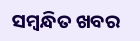ସମ୍ବନ୍ଧିତ ଖବର